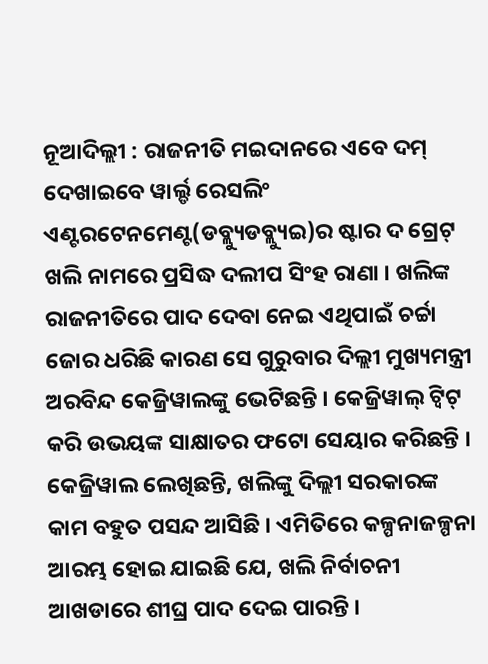ନୂଆଦିଲ୍ଲୀ : ରାଜନୀତି ମଇଦାନରେ ଏବେ ଦମ୍ ଦେଖାଇବେ ୱାର୍ଲ୍ଡ ରେସଲିଂ ଏଣ୍ଟରଟେନମେଣ୍ଟ(ଡବ୍ଲ୍ୟୁଡବ୍ଲ୍ୟୁଇ)ର ଷ୍ଟାର ଦ ଗ୍ରେଟ୍ ଖଲି ନାମରେ ପ୍ରସିଦ୍ଧ ଦଲୀପ ସିଂହ ରାଣା । ଖଲିଙ୍କ ରାଜନୀତିରେ ପାଦ ଦେବା ନେଇ ଏଥିପାଇଁ ଚର୍ଚ୍ଚା ଜୋର ଧରିଛି କାରଣ ସେ ଗୁରୁବାର ଦିଲ୍ଲୀ ମୁଖ୍ୟମନ୍ତ୍ରୀ ଅରବିନ୍ଦ କେଜ୍ରିୱାଲଙ୍କୁ ଭେଟିଛନ୍ତି । କେଜ୍ରିୱାଲ୍ ଟ୍ୱିଟ୍ କରି ଉଭୟଙ୍କ ସାକ୍ଷାତର ଫଟୋ ସେୟାର କରିଛନ୍ତି । କେଜ୍ରିୱାଲ ଲେଖିଛନ୍ତି, ଖଲିଙ୍କୁ ଦିଲ୍ଲୀ ସରକାରଙ୍କ କାମ ବହୁତ ପସନ୍ଦ ଆସିଛି । ଏମିତିରେ କଳ୍ପନାଜଳ୍ପନା ଆରମ୍ଭ ହୋଇ ଯାଇଛି ଯେ, ଖଲି ନିର୍ବାଚନୀ ଆଖଡାରେ ଶୀଘ୍ର ପାଦ ଦେଇ ପାରନ୍ତି ।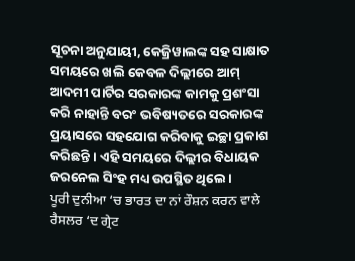ସୂଚନା ଅନୁଯାୟୀ, କେଜ୍ରିୱାଲଙ୍କ ସହ ସାକ୍ଷାତ ସମୟରେ ଖଲି କେବଳ ଦିଲ୍ଲୀରେ ଆମ୍ ଆଦମୀ ପାର୍ଟିର ସରକାରଙ୍କ କାମକୁ ପ୍ରଶଂସା କରି ନାହାନ୍ତି ବରଂ ଭବିଷ୍ୟତରେ ସରକାରଙ୍କ ପ୍ରୟାସରେ ସହଯୋଗ କରିବାକୁ ଇଚ୍ଛା ପ୍ରକାଶ କରିଛନ୍ତି । ଏହି ସମୟରେ ଦିଲ୍ଲୀର ବିଧାୟକ ଜରନେଲ ସିଂହ ମଧ୍ୟ ଉପସ୍ଥିତ ଥିଲେ ।
ਪੂਰੀ ਦੁਨੀਆ ‘ਚ ਭਾਰਤ ਦਾ ਨਾਂ ਰੌਸ਼ਨ ਕਰਨ ਵਾਲੇ ਰੈਸਲਰ ‘ਦ ਗ੍ਰੇਟ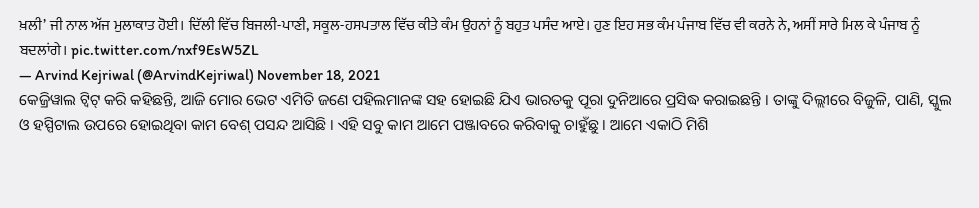ਖ਼ਲੀ’ ਜੀ ਨਾਲ ਅੱਜ ਮੁਲਾਕਾਤ ਹੋਈ। ਦਿੱਲੀ ਵਿੱਚ ਬਿਜਲੀ-ਪਾਣੀ, ਸਕੂਲ-ਹਸਪਤਾਲ ਵਿੱਚ ਕੀਤੇ ਕੰਮ ਉਹਨਾਂ ਨੂੰ ਬਹੁਤ ਪਸੰਦ ਆਏ। ਹੁਣ ਇਹ ਸਭ ਕੰਮ ਪੰਜਾਬ ਵਿੱਚ ਵੀ ਕਰਨੇ ਨੇ, ਅਸੀਂ ਸਾਰੇ ਮਿਲ ਕੇ ਪੰਜਾਬ ਨੂੰ ਬਦਲਾਂਗੇ। pic.twitter.com/nxf9EsW5ZL
— Arvind Kejriwal (@ArvindKejriwal) November 18, 2021
କେଜ୍ରିୱାଲ ଟ୍ୱିଟ୍ କରି କହିଛନ୍ତି, ଆଜି ମୋର ଭେଟ ଏମିତି ଜଣେ ପହିଲମାନଙ୍କ ସହ ହୋଇଛି ଯିଏ ଭାରତକୁ ପୂରା ଦୁନିଆରେ ପ୍ରସିଦ୍ଧ କରାଇଛନ୍ତି । ତାଙ୍କୁ ଦିଲ୍ଲୀରେ ବିଜୁଳି, ପାଣି, ସ୍କୁଲ ଓ ହସ୍ପିଟାଲ ଉପରେ ହୋଇଥିବା କାମ ବେଶ୍ ପସନ୍ଦ ଆସିଛି । ଏହି ସବୁ କାମ ଆମେ ପଞ୍ଜାବରେ କରିବାକୁ ଚାହୁଁଛୁ । ଆମେ ଏକାଠି ମିଶି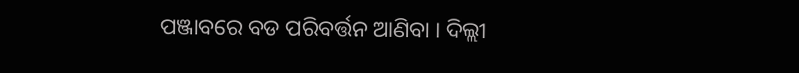ପଞ୍ଜାବରେ ବଡ ପରିବର୍ତ୍ତନ ଆଣିବା । ଦିଲ୍ଲୀ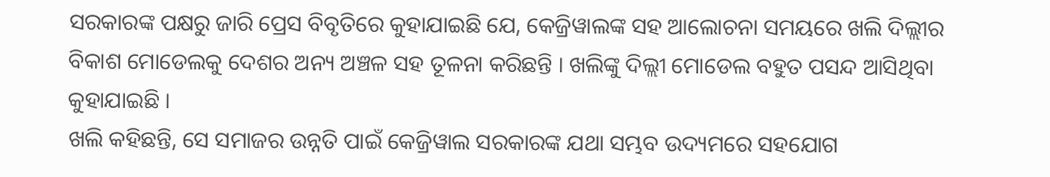ସରକାରଙ୍କ ପକ୍ଷରୁ ଜାରି ପ୍ରେସ ବିବୃତିରେ କୁହାଯାଇଛି ଯେ, କେଜ୍ରିୱାଲଙ୍କ ସହ ଆଲୋଚନା ସମୟରେ ଖଲି ଦିଲ୍ଲୀର ବିକାଶ ମୋଡେଲକୁ ଦେଶର ଅନ୍ୟ ଅଞ୍ଚଳ ସହ ତୂଳନା କରିଛନ୍ତି । ଖଲିଙ୍କୁ ଦିଲ୍ଲୀ ମୋଡେଲ ବହୁତ ପସନ୍ଦ ଆସିଥିବା କୁହାଯାଇଛି ।
ଖଲି କହିଛନ୍ତି, ସେ ସମାଜର ଉନ୍ନତି ପାଇଁ କେଜ୍ରିୱାଲ ସରକାରଙ୍କ ଯଥା ସମ୍ଭବ ଉଦ୍ୟମରେ ସହଯୋଗ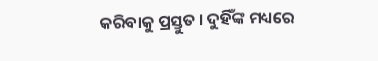କରିବାକୁ ପ୍ରସ୍ତୁତ । ଦୁହିଁଙ୍କ ମଧ୍ୟରେ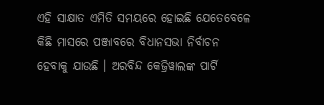ଏହି ସାକ୍ଷାତ ଏମିତି ସମୟରେ ହୋଇଛି ଯେତେବେଳେ କିଛି ମାସରେ ପଞ୍ଜାବରେ ବିଧାନସଭା ନିର୍ବାଚନ ହେବାକୁ ଯାଉଛି । ଅରବିନ୍ଦ କେଜ୍ରିୱାଲଙ୍କ ପାର୍ଟି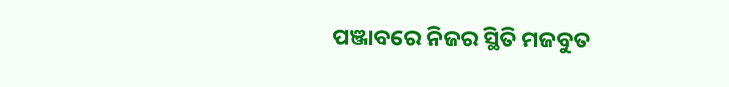ପଞ୍ଜାବରେ ନିଜର ସ୍ଥିତି ମଜବୁତ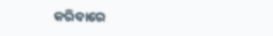କରିବାରେ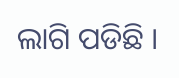ଲାଗି ପଡିଛି ।